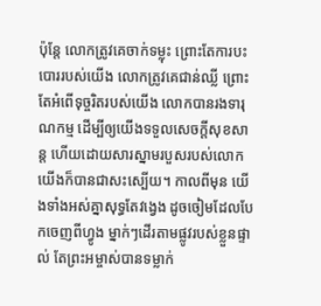ប៉ុន្តែ លោកត្រូវគេចាក់ទម្លុះ ព្រោះតែការបះបោររបស់យើង លោកត្រូវគេជាន់ឈ្លី ព្រោះតែអំពើទុច្ចរិតរបស់យើង លោកបានរងទារុណកម្ម ដើម្បីឲ្យយើងទទួលសេចក្ដីសុខសាន្ត ហើយដោយសារស្នាមរបួសរបស់លោក យើងក៏បានជាសះស្បើយ។ កាលពីមុន យើងទាំងអស់គ្នាសុទ្ធតែវង្វេង ដូចចៀមដែលបែកចេញពីហ្វូង ម្នាក់ៗដើរតាមផ្លូវរបស់ខ្លួនផ្ទាល់ តែព្រះអម្ចាស់បានទម្លាក់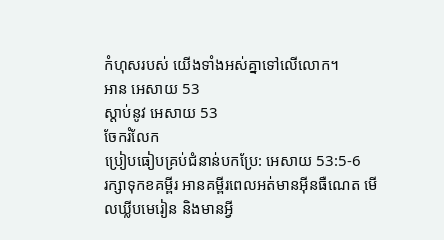កំហុសរបស់ យើងទាំងអស់គ្នាទៅលើលោក។
អាន អេសាយ 53
ស្ដាប់នូវ អេសាយ 53
ចែករំលែក
ប្រៀបធៀបគ្រប់ជំនាន់បកប្រែ: អេសាយ 53:5-6
រក្សាទុកខគម្ពីរ អានគម្ពីរពេលអត់មានអ៊ីនធឺណេត មើលឃ្លីបមេរៀន និងមានអ្វី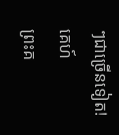ៗជាច្រើនទៀត!
គេហ៍
ព្រះគ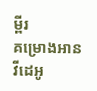ម្ពីរ
គម្រោងអាន
វីដេអូ